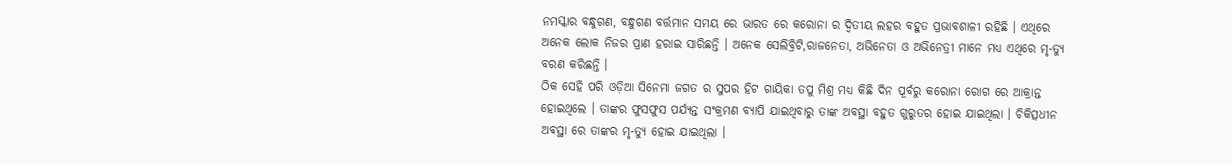ନମସ୍କାର ବନ୍ଧୁଗଣ, ବନ୍ଧୁଗଣ ବର୍ତ୍ତମାନ ସମୟ ରେ ଭାରତ ରେ କରୋନା ର ଦ୍ଵିତୀୟ ଲହର ବହୁତ ପ୍ରଭାବଶାଳୀ ରହିଛି । ଏଥିରେ ଅନେକ ଲୋକ ନିଜର ପ୍ରାଣ ହରାଇ ସାରିଛନ୍ତି । ଅନେକ ସେଲିବ୍ରିଟି,ରାଜନେତା, ଅଭିନେତା ଓ ଅଭିନେତ୍ରୀ ମାନେ ମଧ୍ୟ ଏଥିରେ ମୃ-ତ୍ୟୁ ବରଣ କରିଛନ୍ତି ।
ଠିକ ସେହି ପରି ଓଡ଼ିଆ ସିନେମା ଜଗତ ର ସୁପର ହିଟ ଗାୟିକା ତପୁ ମିଶ୍ର ମଧ୍ୟ କିଛି ଦିନ ପୂର୍ବରୁ କରୋନା ରୋଗ ରେ ଆକ୍ରାନ୍ତ ହୋଇଥିଲେ । ତାଙ୍କର ଫୁସଫୁସ ପର୍ଯ୍ୟନ୍ତ ସଂକ୍ରମଣ ବ୍ୟାପି ଯାଇଥିବାରୁ ତାଙ୍କ ଅବସ୍ଥା ବହୁତ ଗୁରୁତର ହୋଇ ଯାଇଥିଲା । ଚିକିତ୍ସଧୀନ ଅଵସ୍ଥା ରେ ତାଙ୍କର ମୃ-ତ୍ୟୁ ହୋଇ ଯାଇଥିଲା ।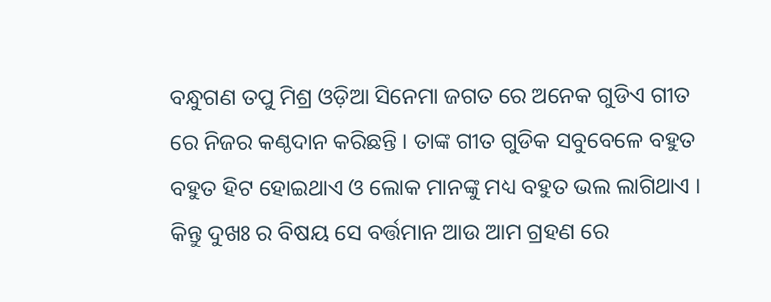ବନ୍ଧୁଗଣ ତପୁ ମିଶ୍ର ଓଡ଼ିଆ ସିନେମା ଜଗତ ରେ ଅନେକ ଗୁଡିଏ ଗୀତ ରେ ନିଜର କଣ୍ଠଦାନ କରିଛନ୍ତି । ତାଙ୍କ ଗୀତ ଗୁଡିକ ସବୁବେଳେ ବହୁତ ବହୁତ ହିଟ ହୋଇଥାଏ ଓ ଲୋକ ମାନଙ୍କୁ ମଧ୍ୟ ବହୁତ ଭଲ ଲାଗିଥାଏ । କିନ୍ତୁ ଦୁଖଃ ର ବିଷୟ ସେ ବର୍ତ୍ତମାନ ଆଉ ଆମ ଗ୍ରହଣ ରେ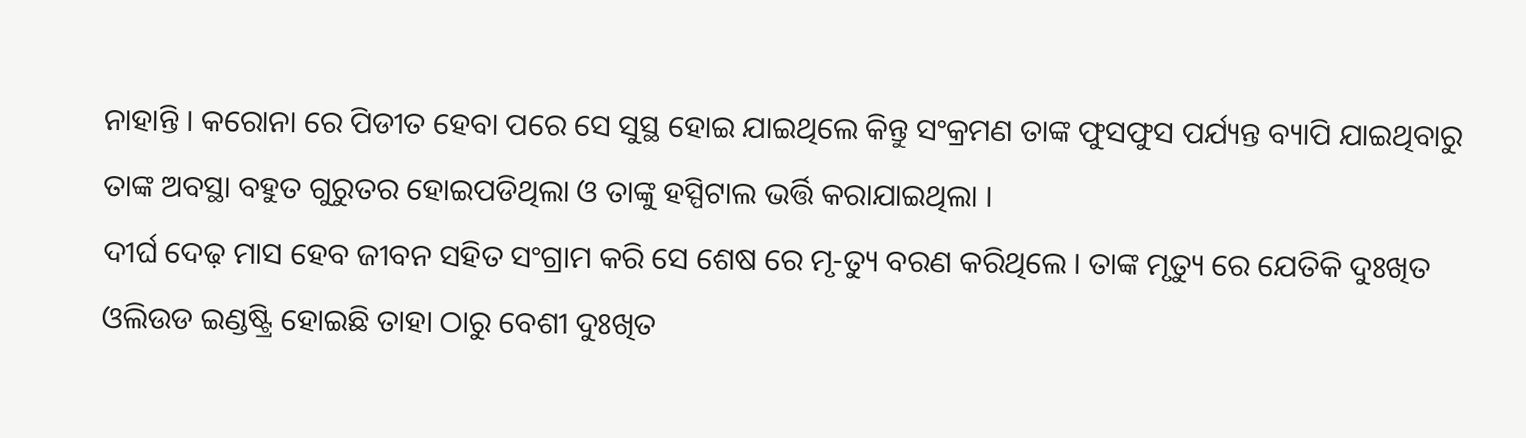ନାହାନ୍ତି । କରୋନା ରେ ପିଡୀତ ହେବା ପରେ ସେ ସୁସ୍ଥ ହୋଇ ଯାଇଥିଲେ କିନ୍ତୁ ସଂକ୍ରମଣ ତାଙ୍କ ଫୁସଫୁସ ପର୍ଯ୍ୟନ୍ତ ବ୍ୟାପି ଯାଇଥିବାରୁ ତାଙ୍କ ଅବସ୍ଥା ବହୁତ ଗୁରୁତର ହୋଇପଡିଥିଲା ଓ ତାଙ୍କୁ ହସ୍ପିଟାଲ ଭର୍ତ୍ତି କରାଯାଇଥିଲା ।
ଦୀର୍ଘ ଦେଢ଼ ମାସ ହେବ ଜୀବନ ସହିତ ସଂଗ୍ରାମ କରି ସେ ଶେଷ ରେ ମୃ-ତ୍ୟୁ ବରଣ କରିଥିଲେ । ତାଙ୍କ ମୃତ୍ୟୁ ରେ ଯେତିକି ଦୁଃଖିତ ଓଲିଉଡ ଇଣ୍ଡଷ୍ଟ୍ରି ହୋଇଛି ତାହା ଠାରୁ ବେଶୀ ଦୁଃଖିତ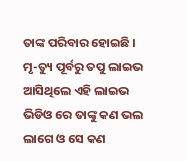ତାଙ୍କ ପରିବାର ହୋଇଛି । ମୃ-ତ୍ୟୁ ପୂର୍ବରୁ ତପୁ ଲାଇଭ ଆସିଥିଲେ ଏହି ଲାଇଭ ଭିଡିଓ ରେ ତାଙ୍କୁ କଣ ଭଲ ଲାଗେ ଓ ସେ କଣ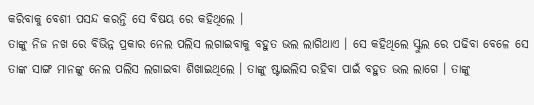କରିବାକୁ ବେଶୀ ପସନ୍ଦ କରନ୍ତି ସେ ବିଷୟ ରେ କହିଥିଲେ ।
ତାଙ୍କୁ ନିଜ ନଖ ରେ ବିଭିନ୍ନ ପ୍ରକାର ନେଲ ପଲିସ ଲଗାଇବାକୁ ବହୁତ ଭଲ ଲାଗିଥାଏ । ସେ କହିଥିଲେ ସ୍କୁଲ ରେ ପଢିବା ବେଳେ ସେ ତାଙ୍କ ସାଙ୍ଗ ମାନଙ୍କୁ ନେଲ ପଲିସ ଲଗାଇବା ଶିଖାଇଥିଲେ । ତାଙ୍କୁ ଷ୍ଟାଇଲିସ ରହିବା ପାଇଁ ବହୁତ ଭଲ ଲାଗେ । ତାଙ୍କୁ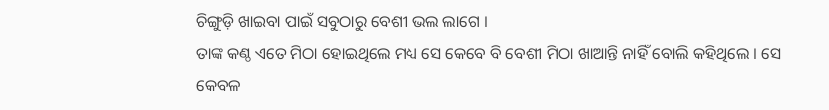ଚିଙ୍ଗୁଡ଼ି ଖାଇବା ପାଇଁ ସବୁଠାରୁ ବେଶୀ ଭଲ ଲାଗେ ।
ତାଙ୍କ କଣ୍ଠ ଏତେ ମିଠା ହୋଇଥିଲେ ମଧ୍ୟ ସେ କେବେ ବି ବେଶୀ ମିଠା ଖାଆନ୍ତି ନାହିଁ ବୋଲି କହିଥିଲେ । ସେ କେବଳ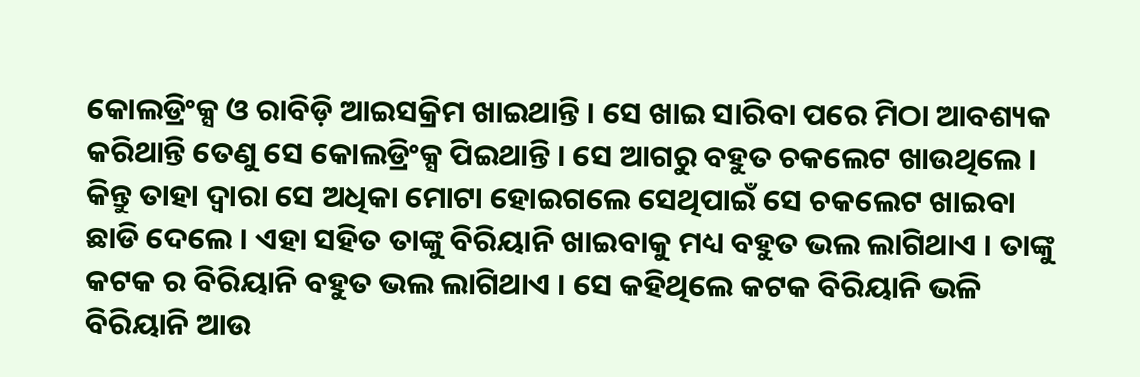କୋଲଡ୍ରିଂକ୍ସ ଓ ରାବିଡ଼ି ଆଇସକ୍ରିମ ଖାଇଥାନ୍ତି । ସେ ଖାଇ ସାରିବା ପରେ ମିଠା ଆବଶ୍ୟକ କରିଥାନ୍ତି ତେଣୁ ସେ କୋଲଡ୍ରିଂକ୍ସ ପିଇଥାନ୍ତି । ସେ ଆଗରୁ ବହୁତ ଚକଲେଟ ଖାଉଥିଲେ ।
କିନ୍ତୁ ତାହା ଦ୍ଵାରା ସେ ଅଧିକା ମୋଟା ହୋଇଗଲେ ସେଥିପାଇଁ ସେ ଚକଲେଟ ଖାଇବା ଛାଡି ଦେଲେ । ଏହା ସହିତ ତାଙ୍କୁ ବିରିୟାନି ଖାଇବାକୁ ମଧ୍ୟ ବହୁତ ଭଲ ଲାଗିଥାଏ । ତାଙ୍କୁ କଟକ ର ବିରିୟାନି ବହୁତ ଭଲ ଲାଗିଥାଏ । ସେ କହିଥିଲେ କଟକ ବିରିୟାନି ଭଳି ବିରିୟାନି ଆଉ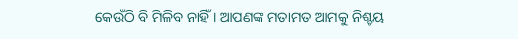କେଉଁଠି ବି ମିଳିବ ନାହିଁ । ଆପଣଙ୍କ ମତାମତ ଆମକୁ ନିଶ୍ଚୟ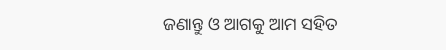ଜଣାନ୍ତୁ ଓ ଆଗକୁ ଆମ ସହିତ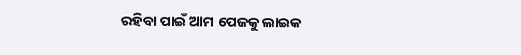ରହିବା ପାଇଁ ଆମ ପେଜକୁ ଲାଇକ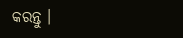କରନ୍ତୁ ।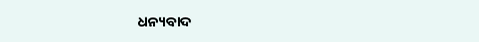ଧନ୍ୟବାଦ